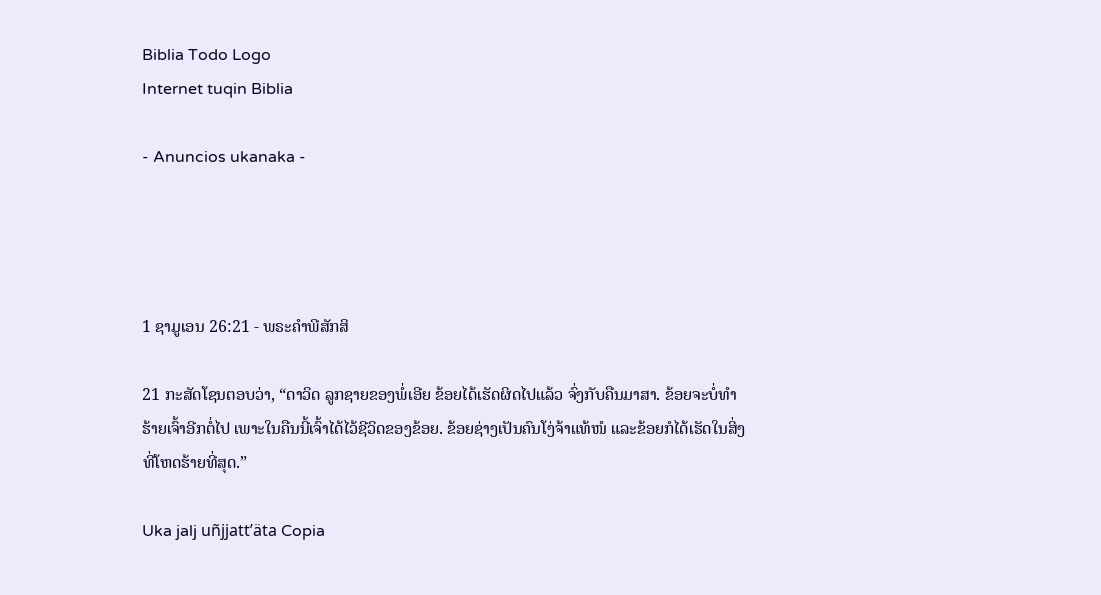Biblia Todo Logo
Internet tuqin Biblia

- Anuncios ukanaka -




1 ຊາມູເອນ 26:21 - ພຣະຄຳພີສັກສິ

21 ກະສັດໂຊນຕອບວ່າ, “ດາວິດ ລູກຊາຍຂອງພໍ່ເອີຍ ຂ້ອຍໄດ້ເຮັດຜິດໄປແລ້ວ ຈົ່ງກັບຄືນມາສາ. ຂ້ອຍຈະບໍ່ທຳຮ້າຍເຈົ້າອີກຕໍ່ໄປ ເພາະໃນຄືນນີ້ເຈົ້າໄດ້ໄວ້ຊີວິດຂອງຂ້ອຍ. ຂ້ອຍຊ່າງເປັນຄົນໂງ່ຈ້າແທ້ໜໍ ແລະຂ້ອຍກໍໄດ້ເຮັດໃນສິ່ງທີ່ໂຫດຮ້າຍທີ່ສຸດ.”

Uka jalj uñjjattʼäta Copia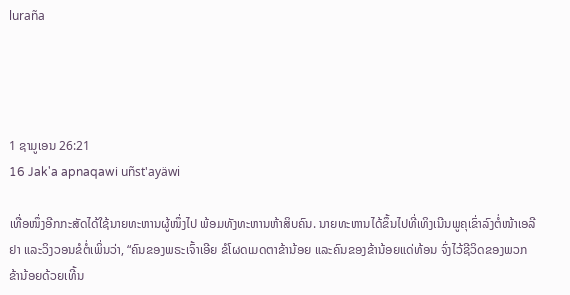luraña




1 ຊາມູເອນ 26:21
16 Jak'a apnaqawi uñst'ayäwi

ເທື່ອໜຶ່ງອີກກະສັດໄດ້ໃຊ້ນາຍທະຫານຜູ້ໜຶ່ງໄປ ພ້ອມທັງທະຫານຫ້າສິບຄົນ. ນາຍທະຫານໄດ້ຂຶ້ນໄປທີ່ເທິງເນີນພູຄຸເຂົ່າລົງຕໍ່ໜ້າເອລີຢາ ແລະວິງວອນຂໍຕໍ່ເພິ່ນວ່າ, “ຄົນຂອງພຣະເຈົ້າເອີຍ ຂໍໂຜດເມດຕາຂ້ານ້ອຍ ແລະຄົນຂອງຂ້ານ້ອຍແດ່ທ້ອນ ຈົ່ງໄວ້ຊີວິດຂອງພວກຂ້ານ້ອຍດ້ວຍເທີ້ນ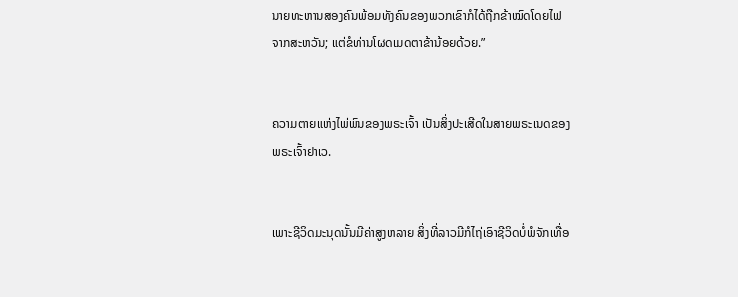ນາຍທະຫານສອງຄົນພ້ອມທັງຄົນຂອງພວກເຂົາກໍໄດ້ຖືກຂ້າໝົດໂດຍໄຟຈາກສະຫວັນ; ແຕ່ຂໍທ່ານໂຜດເມດຕາຂ້ານ້ອຍດ້ວຍ.”


ຄວາມຕາຍແຫ່ງໄພ່ພົນຂອງພຣະເຈົ້າ ເປັນສິ່ງປະເສີດໃນສາຍພຣະເນດຂອງພຣະເຈົ້າຢາເວ.


ເພາະຊີວິດມະນຸດນັ້ນມີຄ່າສູງຫລາຍ ສິ່ງທີ່ລາວມີກໍໄຖ່ເອົາຊີວິດບໍ່ພໍຈັກເທື່ອ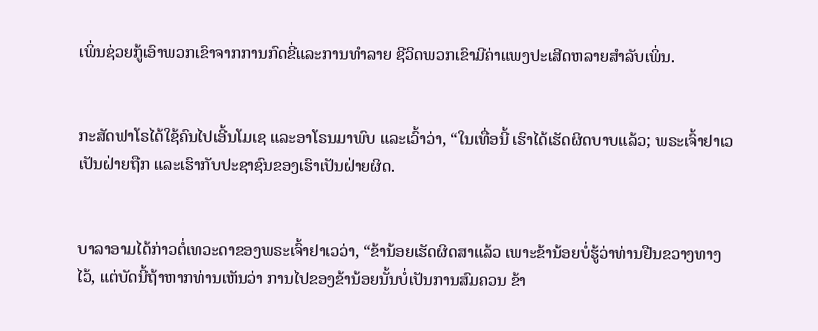ເພິ່ນຊ່ວຍກູ້ເອົາພວກເຂົາຈາກການກົດຂີ່ແລະການທຳລາຍ ຊີວິດພວກເຂົາມີຄ່າແພງປະເສີດຫລາຍສຳລັບເພິ່ນ.


ກະສັດຟາໂຣໄດ້ໃຊ້ຄົນໄປເອີ້ນໂມເຊ ແລະອາໂຣນມາພົບ ແລະເວົ້າວ່າ, “ໃນເທື່ອນີ້ ເຮົາໄດ້ເຮັດຜິດບາບແລ້ວ; ພຣະເຈົ້າຢາເວເປັນຝ່າຍຖືກ ແລະເຮົາກັບປະຊາຊົນຂອງເຮົາເປັນຝ່າຍຜິດ.


ບາລາອາມໄດ້ກ່າວຕໍ່ເທວະດາຂອງພຣະເຈົ້າຢາເວວ່າ, “ຂ້ານ້ອຍເຮັດຜິດສາແລ້ວ ເພາະຂ້ານ້ອຍບໍ່ຮູ້ວ່າທ່ານຢືນຂວາງທາງໄວ້, ແຕ່ບັດນີ້ຖ້າຫາກທ່ານເຫັນວ່າ ການໄປຂອງຂ້ານ້ອຍນັ້ນບໍ່ເປັນການສົມຄວນ ຂ້າ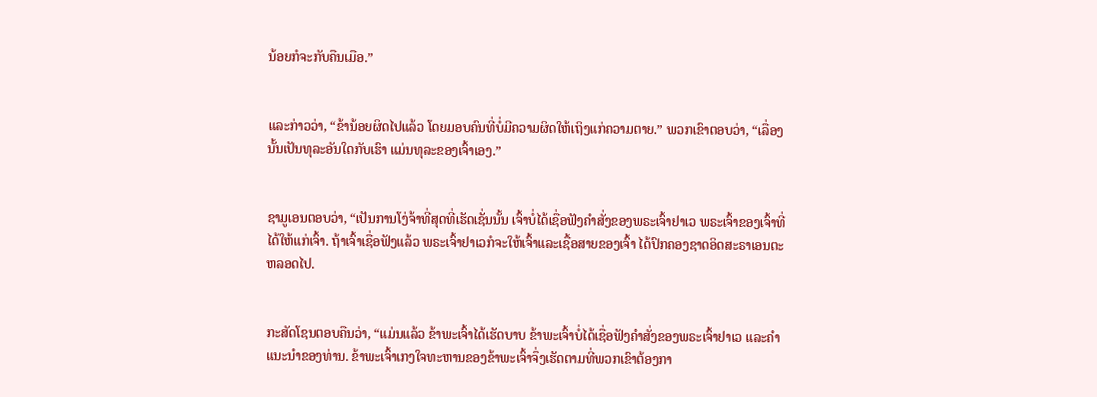ນ້ອຍກໍຈະກັບຄືນເມືອ.”


ແລະກ່າວວ່າ, “ຂ້ານ້ອຍຜິດໄປແລ້ວ ໂດຍມອບຄົນທີ່ບໍ່ມີຄວາມຜິດໃຫ້ເຖິງແກ່ຄວາມຕາຍ.” ພວກເຂົາຕອບວ່າ, “ເລື່ອງນັ້ນເປັນທຸລະອັນໃດກັບເຮົາ ແມ່ນທຸລະຂອງເຈົ້າເອງ.”


ຊາມູເອນຕອບວ່າ, “ເປັນການໂງ່ຈ້າທີ່ສຸດທີ່ເຮັດເຊັ່ນນັ້ນ ເຈົ້າບໍ່ໄດ້ເຊື່ອຟັງຄຳສັ່ງຂອງພຣະເຈົ້າຢາເວ ພຣະເຈົ້າຂອງເຈົ້າທີ່ໄດ້ໃຫ້ແກ່ເຈົ້າ. ຖ້າເຈົ້າເຊື່ອຟັງແລ້ວ ພຣະເຈົ້າຢາເວກໍຈະໃຫ້ເຈົ້າແລະເຊື້ອສາຍຂອງເຈົ້າ ໄດ້ປົກຄອງຊາດອິດສະຣາເອນຕະຫລອດໄປ.


ກະສັດໂຊນຕອບຄືນວ່າ, “ແມ່ນແລ້ວ ຂ້າພະເຈົ້າໄດ້ເຮັດບາບ ຂ້າພະເຈົ້າບໍ່ໄດ້ເຊື່ອຟັງຄຳສັ່ງຂອງພຣະເຈົ້າຢາເວ ແລະຄຳແນະນຳຂອງທ່ານ. ຂ້າພະເຈົ້າເກງໃຈທະຫານຂອງຂ້າພະເຈົ້າຈຶ່ງເຮັດຕາມທີ່ພວກເຂົາຕ້ອງກາ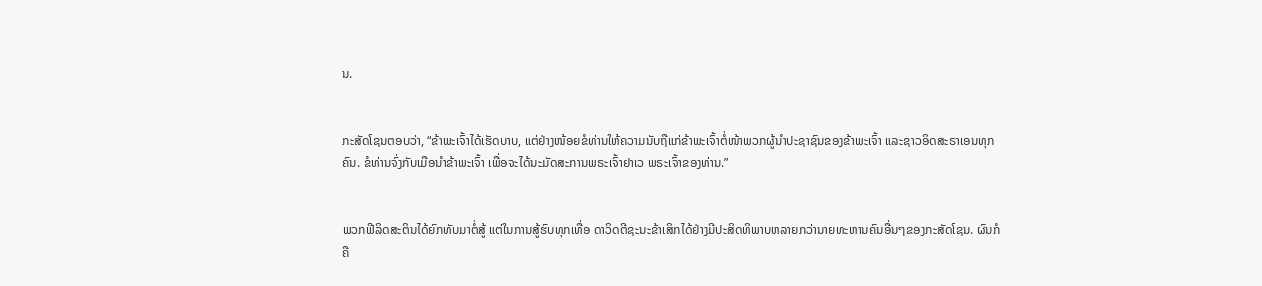ນ.


ກະສັດໂຊນຕອບວ່າ, “ຂ້າພະເຈົ້າໄດ້ເຮັດບາບ, ແຕ່ຢ່າງໜ້ອຍຂໍທ່ານໃຫ້ຄວາມນັບຖືແກ່ຂ້າພະເຈົ້າຕໍ່ໜ້າພວກຜູ້ນຳປະຊາຊົນຂອງຂ້າພະເຈົ້າ ແລະຊາວອິດສະຣາເອນທຸກຄົນ. ຂໍທ່ານຈົ່ງກັບເມືອນຳຂ້າພະເຈົ້າ ເພື່ອຈະໄດ້ນະມັດສະການພຣະເຈົ້າຢາເວ ພຣະເຈົ້າຂອງທ່ານ.”


ພວກຟີລິດສະຕິນໄດ້ຍົກທັບມາຕໍ່ສູ້ ແຕ່ໃນການສູ້ຮົບທຸກເທື່ອ ດາວິດຕີຊະນະຂ້າເສິກໄດ້ຢ່າງມີປະສິດທິພາບຫລາຍກວ່ານາຍທະຫານຄົນອື່ນໆຂອງກະສັດໂຊນ. ຜົນກໍຄື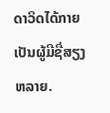ດາວິດໄດ້ກາຍເປັນຜູ້ມີຊື່ສຽງຫລາຍ.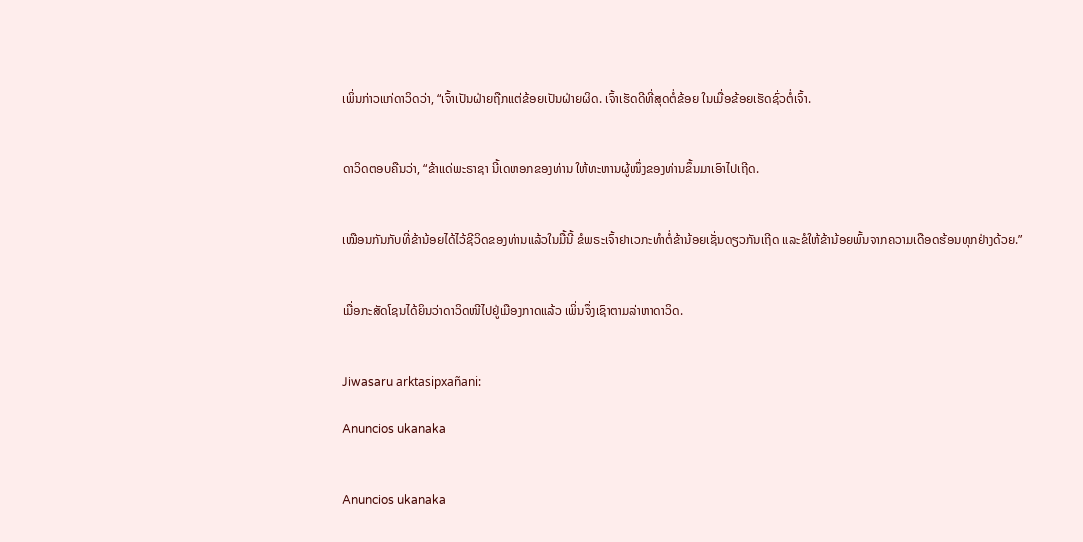ເພິ່ນກ່າວແກ່ດາວິດວ່າ, “ເຈົ້າເປັນຝ່າຍຖືກແຕ່ຂ້ອຍເປັນຝ່າຍຜິດ. ເຈົ້າເຮັດດີທີ່ສຸດຕໍ່ຂ້ອຍ ໃນເມື່ອຂ້ອຍເຮັດຊົ່ວຕໍ່ເຈົ້າ.


ດາວິດຕອບຄືນວ່າ, “ຂ້າແດ່ພະຣາຊາ ນີ້ເດຫອກຂອງທ່ານ ໃຫ້ທະຫານຜູ້ໜຶ່ງຂອງທ່ານຂຶ້ນມາເອົາໄປເຖີດ.


ເໝືອນກັນກັບທີ່ຂ້ານ້ອຍໄດ້ໄວ້ຊີວິດຂອງທ່ານແລ້ວໃນມື້ນີ້ ຂໍພຣະເຈົ້າຢາເວກະທຳຕໍ່ຂ້ານ້ອຍເຊັ່ນດຽວກັນເຖີດ ແລະຂໍໃຫ້ຂ້ານ້ອຍພົ້ນຈາກຄວາມເດືອດຮ້ອນທຸກຢ່າງດ້ວຍ.”


ເມື່ອກະສັດໂຊນໄດ້ຍິນວ່າດາວິດໜີໄປຢູ່ເມືອງກາດແລ້ວ ເພິ່ນຈຶ່ງເຊົາຕາມລ່າຫາດາວິດ.


Jiwasaru arktasipxañani:

Anuncios ukanaka


Anuncios ukanaka